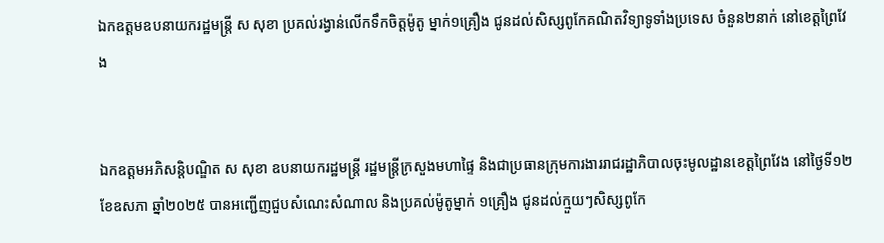ឯកឧត្តមឧបនាយករដ្ឋមន្ត្រី ស សុខា ប្រគល់រង្វាន់លើកទឹកចិត្តម៉ូតូ ម្នាក់១គ្រឿង ជូនដល់សិស្សពូកែគណិតវិទ្យាទូទាំងប្រទេស ចំនួន២នាក់ នៅខេត្តព្រៃវែង


ឯកឧត្តមអភិសន្តិបណ្ឌិត ស សុខា ឧបនាយករដ្ឋមន្ត្រី រដ្ឋមន្ត្រីក្រសួងមហាផ្ទៃ និងជាប្រធានក្រុមការងាររាជរដ្ឋាភិបាលចុះមូលដ្ឋានខេត្តព្រៃវែង នៅថ្ងៃទី១២ ខែឧសភា ឆ្នាំ២០២៥ បានអញ្ជើញជួបសំណេះសំណាល និងប្រគល់ម៉ូតូម្នាក់ ១គ្រឿង ជូនដល់ក្មួយៗសិស្សពូកែ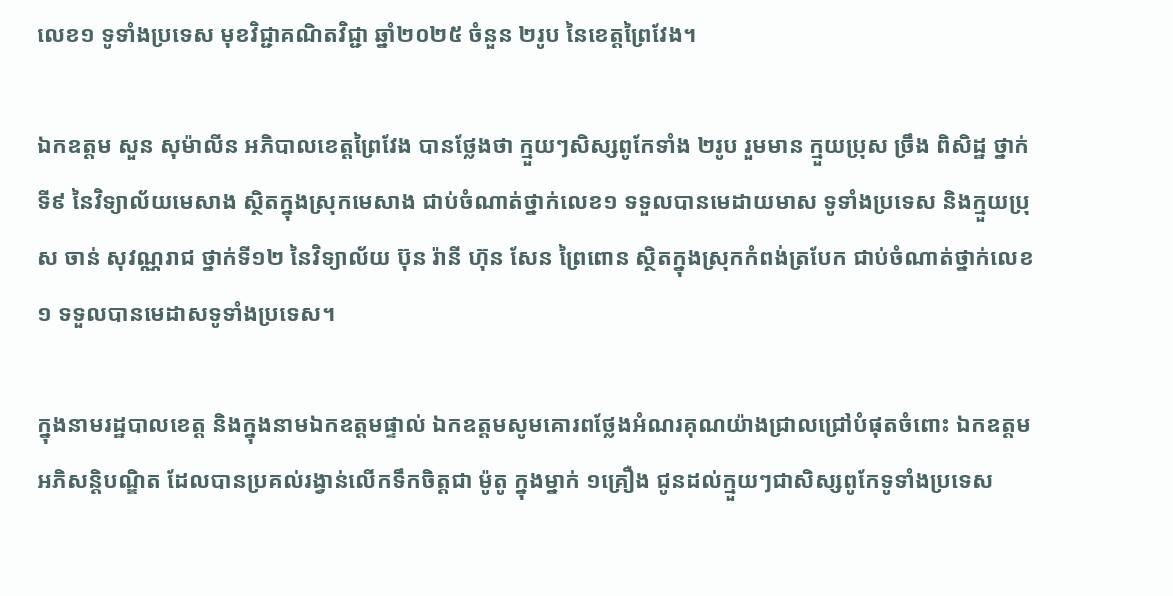លេខ១ ទូទាំងប្រទេស មុខវិជ្ជាគណិតវិជ្ជា ឆ្នាំ២០២៥ ចំនួន ២រូប នៃខេត្តព្រៃវែង។

ឯកឧត្តម សួន សុម៉ាលីន អភិបាលខេត្តព្រៃវែង បានថ្លែងថា ក្មួយៗសិស្សពូកែទាំង ២រូប រួមមាន ក្មួយប្រុស ច្រឹង ពិសិដ្ឋ ថ្នាក់ទី៩ នៃវិទ្យាល័យមេសាង ស្ថិតក្នុងស្រុកមេសាង ជាប់ចំណាត់ថ្នាក់លេខ១ ទទួលបានមេដាយមាស ទូទាំងប្រទេស និងក្មួយប្រុស ចាន់ សុវណ្ណរាជ ថ្នាក់ទី១២ នៃវិទ្យាល័យ ប៊ុន រ៉ានី ហ៊ុន សែន ព្រៃពោន ស្ថិតក្នុងស្រុកកំពង់ត្របែក ជាប់ចំណាត់ថ្នាក់លេខ១ ទទួលបានមេដាសទូទាំងប្រទេស។

ក្នុងនាមរដ្ឋបាលខេត្ត និងក្នុងនាមឯកឧត្តមផ្ទាល់ ឯកឧត្តមសូមគោរពថ្លែងអំណរគុណយ៉ាងជ្រាលជ្រៅបំផុតចំពោះ ឯកឧត្តមអភិសន្តិបណ្ឌិត ដែលបានប្រគល់រង្វាន់លើកទឹកចិត្តជា ម៉ូតូ ក្នុងម្នាក់ ១គ្រឿង ជូនដល់ក្មួយៗជាសិស្សពូកែទូទាំងប្រទេស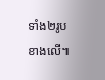ទាំង២រូបខាងលើ៕